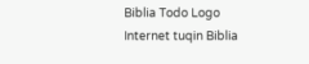Biblia Todo Logo
Internet tuqin Biblia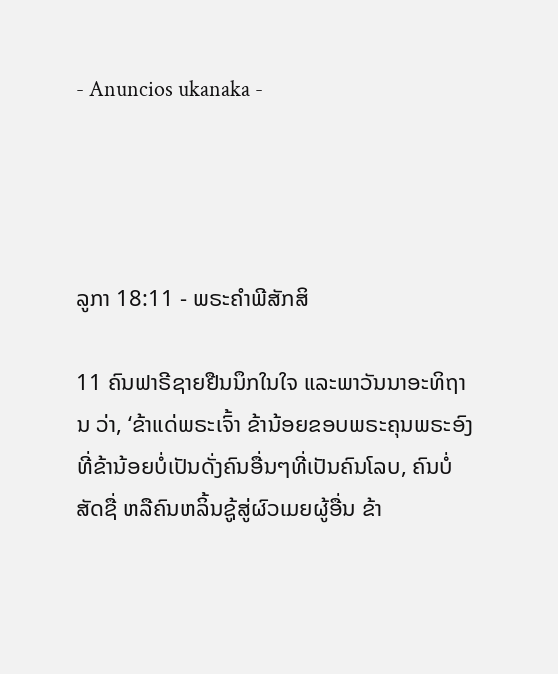- Anuncios ukanaka -




ລູກາ 18:11 - ພຣະຄຳພີສັກສິ

11 ຄົນຟາຣີຊາຍຢືນນຶກໃນໃຈ ແລະພາວັນນາອະທິຖານ ວ່າ, ‘ຂ້າແດ່ພຣະເຈົ້າ ຂ້ານ້ອຍຂອບພຣະຄຸນພຣະອົງ ທີ່ຂ້ານ້ອຍບໍ່ເປັນດັ່ງຄົນອື່ນໆທີ່ເປັນຄົນໂລບ, ຄົນບໍ່ສັດຊື່ ຫລືຄົນຫລິ້ນຊູ້ສູ່ຜົວເມຍຜູ້ອື່ນ ຂ້າ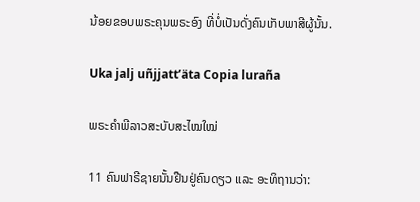ນ້ອຍຂອບພຣະຄຸນພຣະອົງ ທີ່ບໍ່ເປັນດັ່ງຄົນເກັບພາສີຜູ້ນັ້ນ.

Uka jalj uñjjattʼäta Copia luraña

ພຣະຄຳພີລາວສະບັບສະໄໝໃໝ່

11 ຄົນຟາຣີຊາຍນັ້ນຢືນຢູ່ຄົນດຽວ ແລະ ອະທິຖານວ່າ: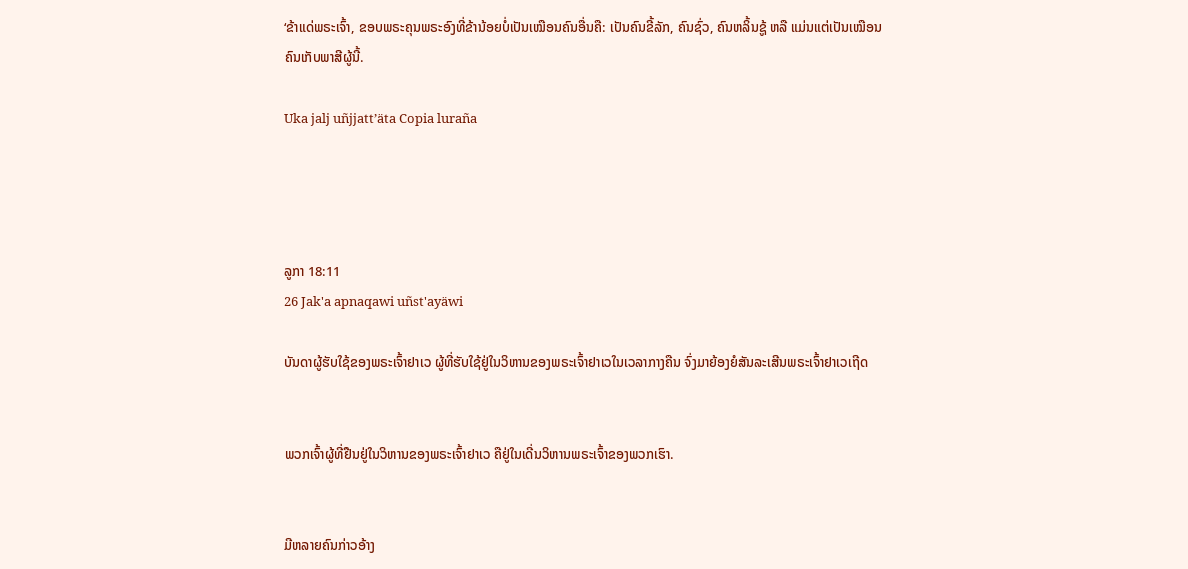‘ຂ້າແດ່ພຣະເຈົ້າ, ຂອບພຣະຄຸນພຣະອົງທີ່ຂ້ານ້ອຍບໍ່ເປັນເໝືອນຄົນອື່ນຄື: ເປັນຄົນຂີ້ລັກ, ຄົນຊົ່ວ, ຄົນຫລິ້ນຊູ້ ຫລື ແມ່ນແຕ່ເປັນເໝືອນຄົນເກັບພາສີຜູ້ນີ້.

Uka jalj uñjjattʼäta Copia luraña




ລູກາ 18:11
26 Jak'a apnaqawi uñst'ayäwi

ບັນດາຜູ້ຮັບໃຊ້ຂອງພຣະເຈົ້າຢາເວ ຜູ້ທີ່ຮັບໃຊ້ຢູ່ໃນວິຫານຂອງພຣະເຈົ້າຢາເວໃນເວລາກາງຄືນ ຈົ່ງມາຍ້ອງຍໍສັນລະເສີນພຣະເຈົ້າຢາເວເຖີດ


ພວກເຈົ້າຜູ້ທີ່ຢືນຢູ່ໃນວິຫານຂອງພຣະເຈົ້າຢາເວ ຄືຢູ່ໃນເດີ່ນວິຫານພຣະເຈົ້າຂອງພວກເຮົາ.


ມີຫລາຍຄົນກ່າວອ້າງ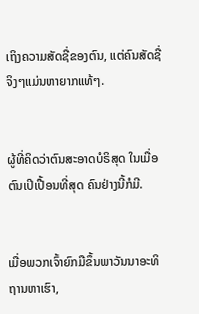ເຖິງຄວາມສັດຊື່ຂອງຕົນ, ແຕ່ຄົນສັດຊື່ຈິງໆແມ່ນຫາຍາກແທ້ໆ.


ຜູ້ທີ່ຄິດວ່າຕົນສະອາດບໍຣິສຸດ ໃນເມື່ອຕົນເປິເປື້ອນທີ່ສຸດ ຄົນຢ່າງນີ້ກໍມີ.


ເມື່ອພວກເຈົ້າຍົກມືຂຶ້ນພາວັນນາອະທິຖານຫາເຮົາ,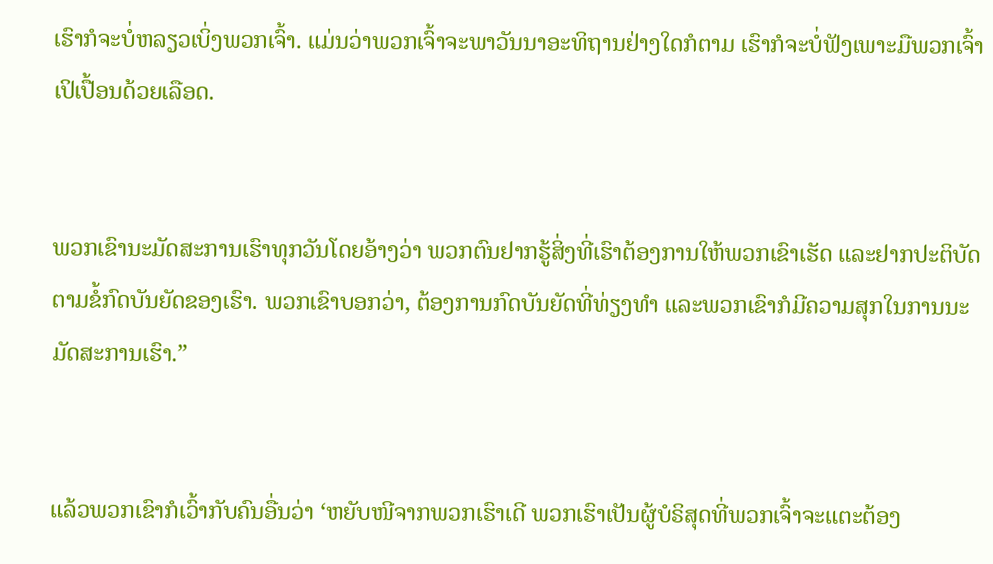ເຮົາກໍຈະບໍ່ຫລຽວເບິ່ງພວກເຈົ້າ. ແມ່ນວ່າພວກເຈົ້າຈະພາວັນນາອະທິຖານຢ່າງໃດກໍຕາມ ເຮົາກໍຈະບໍ່ຟັງເພາະມືພວກເຈົ້າເປິເປື້ອນດ້ວຍເລືອດ.


ພວກເຂົານະມັດສະການເຮົາທຸກວັນໂດຍອ້າງວ່າ ພວກຕົນຢາກຮູ້ສິ່ງທີ່ເຮົາຕ້ອງການໃຫ້ພວກເຂົາເຮັດ ແລະຢາກປະຕິບັດຕາມຂໍ້ກົດບັນຍັດຂອງເຮົາ. ພວກເຂົາບອກວ່າ, ຕ້ອງການກົດບັນຍັດທີ່ທ່ຽງທຳ ແລະພວກເຂົາກໍມີຄວາມສຸກໃນການນະມັດສະການເຮົາ.”


ແລ້ວພວກເຂົາກໍເວົ້າກັບຄົນອື່ນວ່າ ‘ຫຍັບໜີຈາກພວກເຮົາເດີ ພວກເຮົາເປັນຜູ້ບໍຣິສຸດທີ່ພວກເຈົ້າຈະແຕະຕ້ອງ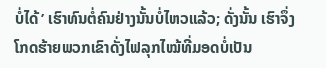ບໍ່ໄດ້’ ເຮົາທົນຕໍ່ຄົນຢ່າງນັ້ນບໍ່ໄຫວແລ້ວ; ດັ່ງນັ້ນ ເຮົາຈຶ່ງໂກດຮ້າຍພວກເຂົາດັ່ງໄຟລຸກໄໝ້ທີ່ມອດບໍ່ເປັນ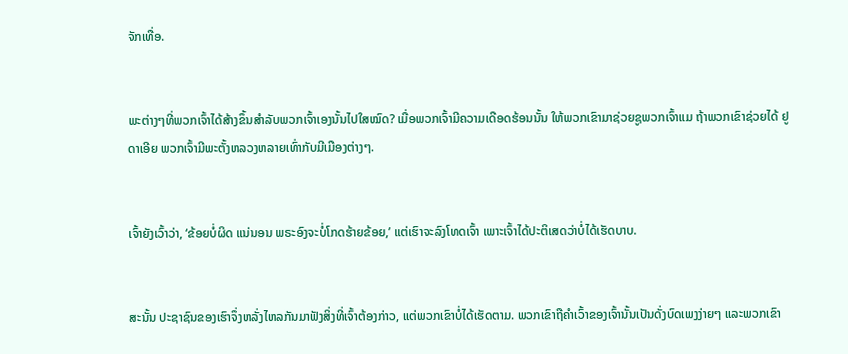ຈັກເທື່ອ.


ພະຕ່າງໆທີ່ພວກເຈົ້າໄດ້ສ້າງຂຶ້ນສຳລັບພວກເຈົ້າເອງນັ້ນໄປໃສໝົດ? ເມື່ອພວກເຈົ້າມີຄວາມເດືອດຮ້ອນນັ້ນ ໃຫ້ພວກເຂົາມາຊ່ວຍຊູພວກເຈົ້າແມ ຖ້າພວກເຂົາຊ່ວຍໄດ້ ຢູດາເອີຍ ພວກເຈົ້າມີພະຕັ້ງຫລວງຫລາຍເທົ່າກັບມີເມືອງຕ່າງໆ.


ເຈົ້າຍັງເວົ້າວ່າ, ‘ຂ້ອຍບໍ່ຜິດ ແນ່ນອນ ພຣະອົງຈະບໍ່ໂກດຮ້າຍຂ້ອຍ,’ ແຕ່ເຮົາຈະລົງໂທດເຈົ້າ ເພາະເຈົ້າໄດ້ປະຕິເສດວ່າບໍ່ໄດ້ເຮັດບາບ.


ສະນັ້ນ ປະຊາຊົນຂອງເຮົາຈຶ່ງຫລັ່ງໄຫລກັນມາຟັງສິ່ງທີ່ເຈົ້າຕ້ອງກ່າວ, ແຕ່ພວກເຂົາບໍ່ໄດ້ເຮັດຕາມ. ພວກເຂົາຖືຄຳເວົ້າຂອງເຈົ້ານັ້ນເປັນດັ່ງບົດເພງງ່າຍໆ ແລະພວກເຂົາ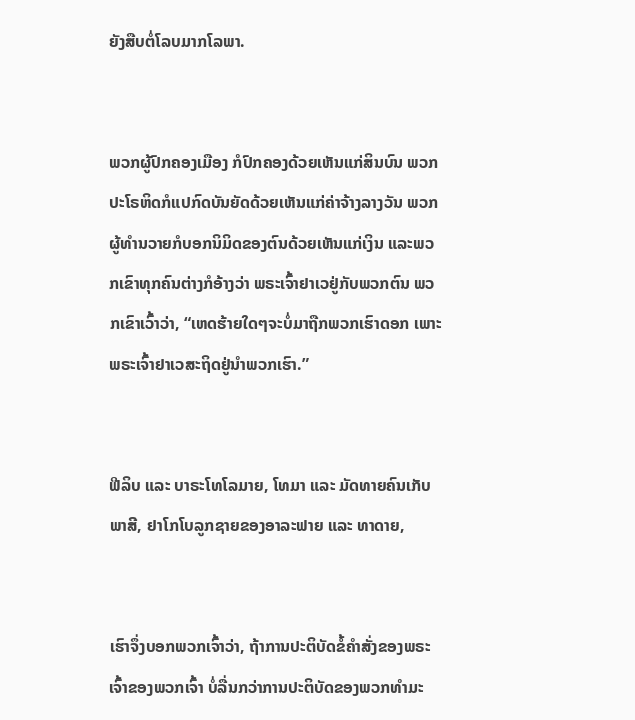ຍັງສືບຕໍ່ໂລບມາກໂລພາ.


ພວກຜູ້ປົກຄອງເມືອງ ກໍປົກຄອງດ້ວຍເຫັນແກ່ສິນບົນ ພວກປະໂຣຫິດກໍແປກົດບັນຍັດດ້ວຍເຫັນແກ່ຄ່າຈ້າງລາງວັນ ພວກຜູ້ທຳນວາຍກໍບອກນິມິດຂອງຕົນດ້ວຍເຫັນແກ່ເງິນ ແລະພວກເຂົາທຸກຄົນຕ່າງກໍອ້າງວ່າ ພຣະເຈົ້າຢາເວຢູ່ກັບພວກຕົນ ພວກເຂົາເວົ້າວ່າ, “ເຫດຮ້າຍໃດໆຈະບໍ່ມາຖືກພວກເຮົາດອກ ເພາະພຣະເຈົ້າຢາເວສະຖິດຢູ່ນຳພວກເຮົາ.”


ຟີລິບ ແລະ ບາຣະໂທໂລມາຍ, ໂທມາ ແລະ ມັດທາຍຄົນເກັບພາສີ, ຢາໂກໂບລູກຊາຍຂອງອາລະຟາຍ ແລະ ທາດາຍ,


ເຮົາຈຶ່ງບອກພວກເຈົ້າວ່າ, ຖ້າການປະຕິບັດຂໍ້ຄຳສັ່ງຂອງພຣະເຈົ້າຂອງພວກເຈົ້າ ບໍ່ລື່ນກວ່າການປະຕິບັດຂອງພວກທຳມະ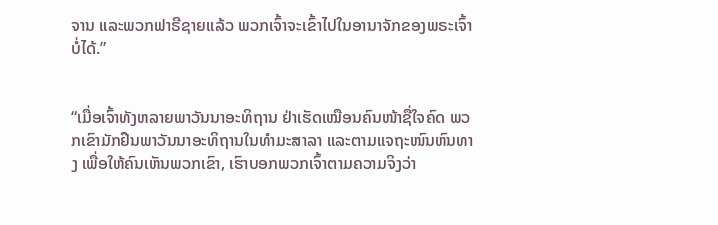ຈານ ແລະພວກຟາຣີຊາຍແລ້ວ ພວກເຈົ້າຈະເຂົ້າໄປໃນອານາຈັກຂອງພຣະເຈົ້າບໍ່ໄດ້.”


“ເມື່ອເຈົ້າທັງຫລາຍພາວັນນາອະທິຖານ ຢ່າເຮັດເໝືອນຄົນໜ້າຊື່ໃຈຄົດ ພວກເຂົາມັກຢືນພາວັນນາອະທິຖານໃນທຳມະສາລາ ແລະຕາມແຈຖະໜົນຫົນທາງ ເພື່ອໃຫ້ຄົນເຫັນພວກເຂົາ, ເຮົາບອກພວກເຈົ້າຕາມຄວາມຈິງວ່າ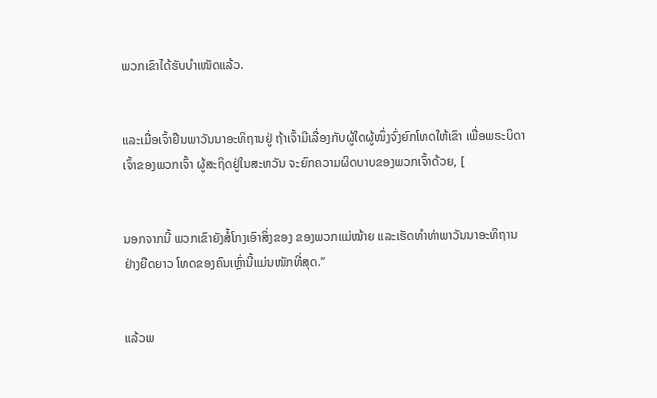ພວກເຂົາໄດ້ຮັບບຳເໜັດແລ້ວ.


ແລະເມື່ອເຈົ້າຢືນພາວັນນາອະທິຖານຢູ່ ຖ້າເຈົ້າມີເລື່ອງກັບຜູ້ໃດຜູ້ໜຶ່ງຈົ່ງຍົກໂທດໃຫ້ເຂົາ ເພື່ອພຣະບິດາເຈົ້າຂອງພວກເຈົ້າ ຜູ້ສະຖິດຢູ່ໃນສະຫວັນ ຈະຍົກຄວາມຜິດບາບຂອງພວກເຈົ້າດ້ວຍ, [


ນອກຈາກນີ້ ພວກເຂົາຍັງສໍ້ໂກງເອົາສິ່ງຂອງ ຂອງພວກແມ່ໝ້າຍ ແລະເຮັດທຳທ່າພາວັນນາອະທິຖານຢ່າງຍືດຍາວ ໂທດຂອງຄົນເຫຼົ່ານີ້ແມ່ນໜັກທີ່ສຸດ.”


ແລ້ວພ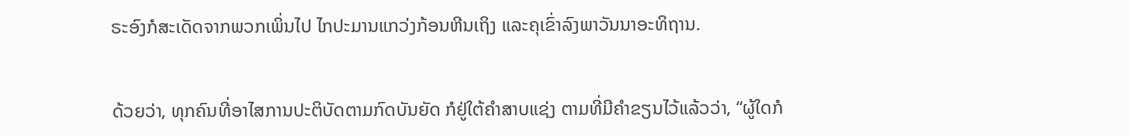ຣະອົງກໍສະເດັດຈາກພວກເພິ່ນໄປ ໄກປະມານແກວ່ງກ້ອນຫີນເຖິງ ແລະຄຸເຂົ່າລົງພາວັນນາອະທິຖານ.


ດ້ວຍວ່າ, ທຸກຄົນທີ່ອາໄສການປະຕິບັດຕາມກົດບັນຍັດ ກໍຢູ່ໃຕ້ຄຳສາບແຊ່ງ ຕາມທີ່ມີຄຳຂຽນໄວ້ແລ້ວວ່າ, “ຜູ້ໃດກໍ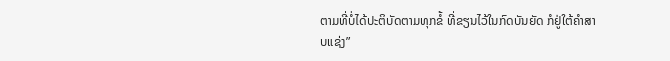ຕາມທີ່ບໍ່ໄດ້ປະຕິບັດຕາມທຸກຂໍ້ ທີ່ຂຽນໄວ້ໃນກົດບັນຍັດ ກໍຢູ່ໃຕ້ຄຳສາບແຊ່ງ”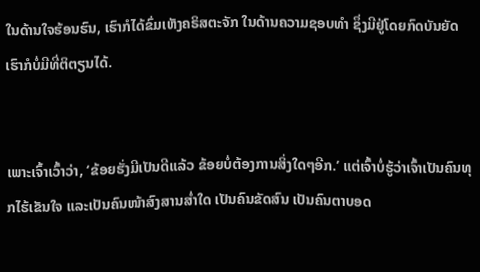ໃນດ້ານໃຈຮ້ອນຮົນ, ເຮົາກໍໄດ້ຂົ່ມເຫັງຄຣິສຕະຈັກ ໃນດ້ານຄວາມຊອບທຳ ຊຶ່ງມີຢູ່ໂດຍກົດບັນຍັດ ເຮົາກໍບໍ່ມີທີ່ຕິຕຽນໄດ້.


ເພາະເຈົ້າເວົ້າວ່າ, ‘ຂ້ອຍຮັ່ງມີເປັນດີແລ້ວ ຂ້ອຍບໍ່ຕ້ອງການສິ່ງໃດໆອີກ.’ ແຕ່ເຈົ້າບໍ່ຮູ້ວ່າເຈົ້າເປັນຄົນທຸກໄຮ້ເຂັນໃຈ ແລະເປັນຄົນໜ້າສົງສານສໍ່າໃດ ເປັນຄົນຂັດສົນ ເປັນຄົນຕາບອດ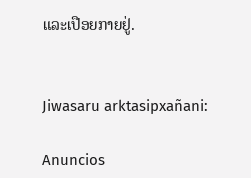ແລະເປືອຍກາຍຢູ່.


Jiwasaru arktasipxañani:

Anuncios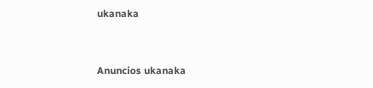ukanaka


Anuncios ukanaka